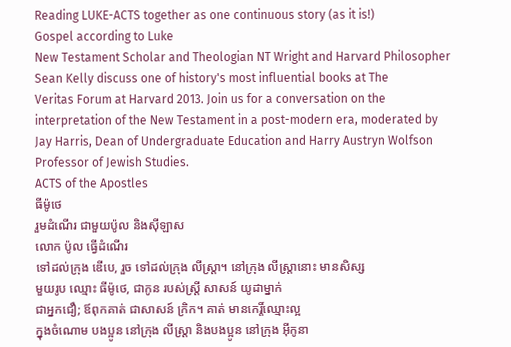Reading LUKE-ACTS together as one continuous story (as it is!)
Gospel according to Luke
New Testament Scholar and Theologian NT Wright and Harvard Philosopher
Sean Kelly discuss one of history's most influential books at The
Veritas Forum at Harvard 2013. Join us for a conversation on the
interpretation of the New Testament in a post-modern era, moderated by
Jay Harris, Dean of Undergraduate Education and Harry Austryn Wolfson
Professor of Jewish Studies.
ACTS of the Apostles
ធីម៉ូថេ
រួមដំណើរ ជាមួយប៉ូល និងស៊ីឡាស
លោក ប៉ូល ធ្វើដំណើរ
ទៅដល់ក្រុង ឌើបេ, រួច ទៅដល់ក្រុង លីស្ដ្រា។ នៅក្រុង លីស្ដ្រានោះ មានសិស្ស
មួយរូប ឈ្មោះ ធីម៉ូថេ, ជាកូន របស់ស្ត្រី សាសន៍ យូដាម្នាក់
ជាអ្នកជឿ; ឪពុកគាត់ ជាសាសន៍ ក្រិក។ គាត់ មានកេរ្តិ៍ឈ្មោះល្អ
ក្នុងចំណោម បងប្អូន នៅក្រុង លីស្ដ្រា និងបងប្អូន នៅក្រុង អ៊ីកូនា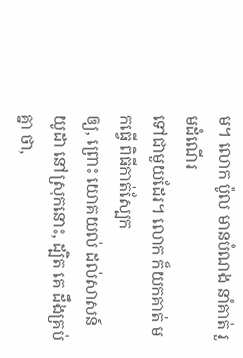ម។ លោក ប៉ូល មានបំណង នាំគាត់ រួមដំណើរ
ទៅជាមួយដែរ។ លោក ក៏យកគាត់ មកធ្វើ ពិធីកាត់ស្បែក
ឲ្យ, ព្រោះ យោគយល់ ដល់សាសន៍ យូដា នៅស្រុកនោះ, ដ្បិត គេ ដឹងគ្រប់គ្នា ថា,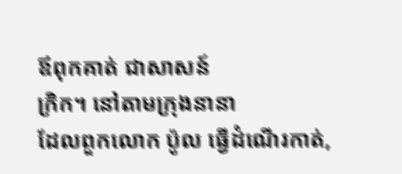ឪពុកគាត់ ជាសាសន៍
ក្រិក។ នៅតាមក្រុងនានា
ដែលពួកលោក ប៉ូល ធ្វើដំណើរកាត់,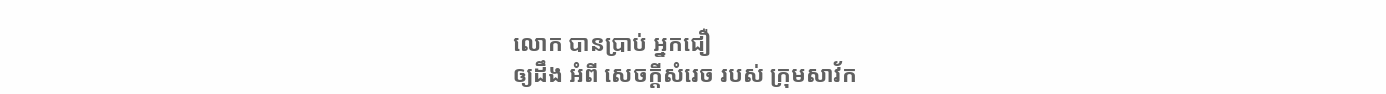លោក បានប្រាប់ អ្នកជឿ
ឲ្យដឹង អំពី សេចក្ដីសំរេច របស់ ក្រុមសាវ័ក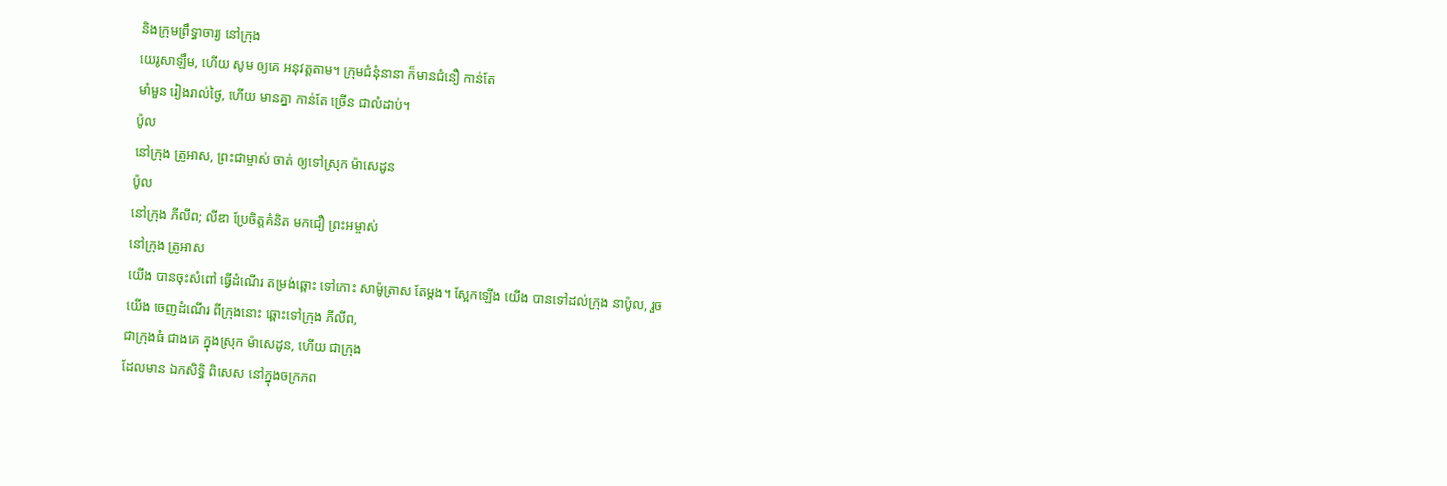និងក្រុមព្រឹទ្ធាចារ្យ នៅក្រុង
យេរូសាឡឹម, ហើយ សូម ឲ្យគេ អនុវត្តតាម។ ក្រុមជំនុំនានា ក៏មានជំនឿ កាន់តែ
មាំមួន រៀងរាល់ថ្ងៃ, ហើយ មានគ្នា កាន់តែ ច្រើន ជាលំដាប់។
ប៉ូល
នៅក្រុង ត្រូអាស, ព្រះជាម្ចាស់ ចាត់ ឲ្យទៅស្រុក ម៉ាសេដូន
ប៉ូល
នៅក្រុង ភីលីព; លីឌា ប្រែចិត្តគំនិត មកជឿ ព្រះអម្ចាស់
នៅក្រុង ត្រូអាស
យើង បានចុះសំពៅ ធ្វើដំណើរ តម្រង់ឆ្ពោះ ទៅកោះ សាម៉ូត្រាស តែម្ដង។ ស្អែកឡើង យើង បានទៅដល់ក្រុង នាប៉ូល, រួច
យើង ចេញដំណើរ ពីក្រុងនោះ ឆ្ពោះទៅក្រុង ភីលីព,
ជាក្រុងធំ ជាងគេ ក្នុងស្រុក ម៉ាសេដូន, ហើយ ជាក្រុង
ដែលមាន ឯកសិទ្ធិ ពិសេស នៅក្នុងចក្រភព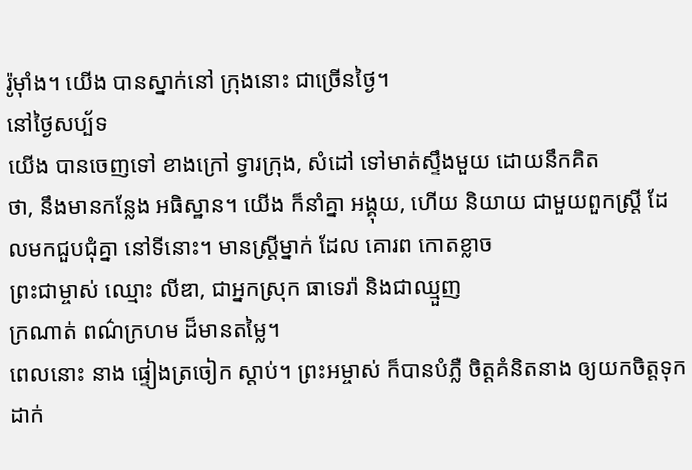រ៉ូម៉ាំង។ យើង បានស្នាក់នៅ ក្រុងនោះ ជាច្រើនថ្ងៃ។
នៅថ្ងៃសប្ប័ទ
យើង បានចេញទៅ ខាងក្រៅ ទ្វារក្រុង, សំដៅ ទៅមាត់ស្ទឹងមួយ ដោយនឹកគិត
ថា, នឹងមានកន្លែង អធិស្ឋាន។ យើង ក៏នាំគ្នា អង្គុយ, ហើយ និយាយ ជាមួយពួកស្ត្រី ដែលមកជួបជុំគ្នា នៅទីនោះ។ មានស្ត្រីម្នាក់ ដែល គោរព កោតខ្លាច
ព្រះជាម្ចាស់ ឈ្មោះ លីឌា, ជាអ្នកស្រុក ធាទេរ៉ា និងជាឈ្មួញ
ក្រណាត់ ពណ៌ក្រហម ដ៏មានតម្លៃ។
ពេលនោះ នាង ផ្ទៀងត្រចៀក ស្ដាប់។ ព្រះអម្ចាស់ ក៏បានបំភ្លឺ ចិត្តគំនិតនាង ឲ្យយកចិត្តទុកដាក់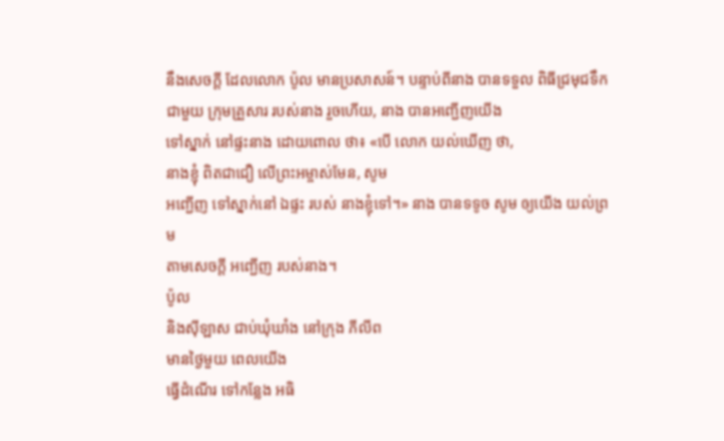នឹងសេចក្ដី ដែលលោក ប៉ូល មានប្រសាសន៍។ បន្ទាប់ពីនាង បានទទួល ពិធីជ្រមុជទឹក
ជាមួយ ក្រុមគ្រួសារ របស់នាង រួចហើយ, នាង បានអញ្ជើញយើង
ទៅស្នាក់ នៅផ្ទះនាង ដោយពោល ថា៖ «បើ លោក យល់ឃើញ ថា,
នាងខ្ញុំ ពិតជាជឿ លើព្រះអម្ចាស់មែន, សូម
អញ្ជើញ ទៅស្នាក់នៅ ឯផ្ទះ របស់ នាងខ្ញុំទៅ។» នាង បានទទូច សូម ឲ្យយើង យល់ព្រម
តាមសេចក្ដី អញ្ជើញ របស់នាង។
ប៉ូល
និងស៊ីឡាស ជាប់ឃុំឃាំង នៅក្រុង ភីលីព
មានថ្ងៃមួយ ពេលយើង
ធ្វើដំណើរ ទៅកន្លែង អធិ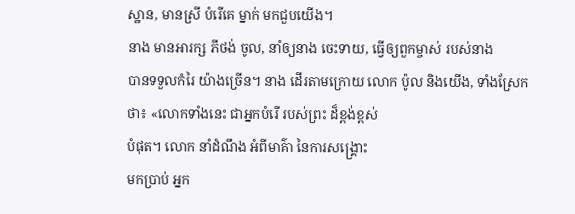ស្ឋាន, មានស្រី បំរើគេ ម្នាក់ មកជួបយើង។
នាង មានអារក្ស ភីថង់ ចូល, នាំឲ្យនាង ចេះទាយ, ធ្វើឲ្យពួកម្ចាស់ របស់នាង
បានទទួលកំរៃ យ៉ាងច្រើន។ នាង ដើរតាមក្រោយ លោក ប៉ូល និងយើង, ទាំងស្រែក
ថា៖ «លោកទាំងនេះ ជាអ្នកបំរើ របស់ព្រះ ដ៏ខ្ពង់ខ្ពស់
បំផុត។ លោក នាំដំណឹង អំពីមាគ៌ា នៃការសង្គ្រោះ
មកប្រាប់ អ្នក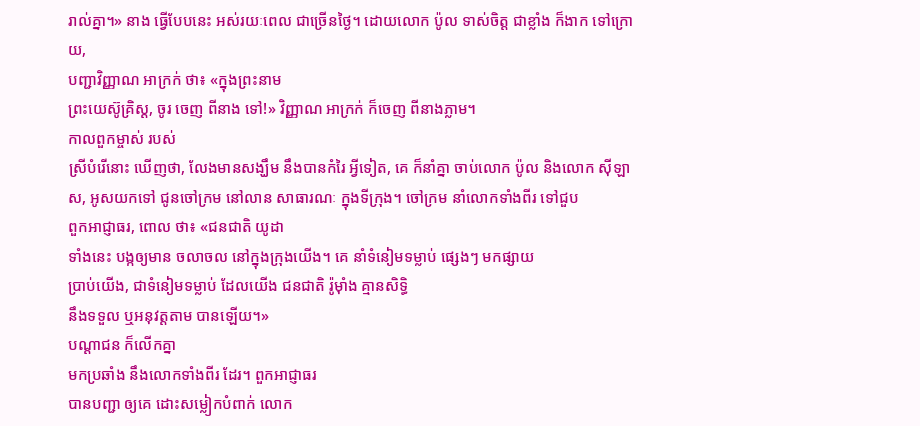រាល់គ្នា។» នាង ធ្វើបែបនេះ អស់រយៈពេល ជាច្រើនថ្ងៃ។ ដោយលោក ប៉ូល ទាស់ចិត្ត ជាខ្លាំង ក៏ងាក ទៅក្រោយ,
បញ្ជាវិញ្ញាណ អាក្រក់ ថា៖ «ក្នុងព្រះនាម
ព្រះយេស៊ូគ្រិស្ដ, ចូរ ចេញ ពីនាង ទៅ!» វិញ្ញាណ អាក្រក់ ក៏ចេញ ពីនាងភ្លាម។
កាលពួកម្ចាស់ របស់
ស្រីបំរើនោះ ឃើញថា, លែងមានសង្ឃឹម នឹងបានកំរៃ អ្វីទៀត, គេ ក៏នាំគ្នា ចាប់លោក ប៉ូល និងលោក ស៊ីឡាស, អូសយកទៅ ជូនចៅក្រម នៅលាន សាធារណៈ ក្នុងទីក្រុង។ ចៅក្រម នាំលោកទាំងពីរ ទៅជួប
ពួកអាជ្ញាធរ, ពោល ថា៖ «ជនជាតិ យូដា
ទាំងនេះ បង្កឲ្យមាន ចលាចល នៅក្នុងក្រុងយើង។ គេ នាំទំនៀមទម្លាប់ ផ្សេងៗ មកផ្សាយ
ប្រាប់យើង, ជាទំនៀមទម្លាប់ ដែលយើង ជនជាតិ រ៉ូម៉ាំង គ្មានសិទ្ធិ
នឹងទទួល ឬអនុវត្តតាម បានឡើយ។»
បណ្ដាជន ក៏លើកគ្នា
មកប្រឆាំង នឹងលោកទាំងពីរ ដែរ។ ពួកអាជ្ញាធរ
បានបញ្ជា ឲ្យគេ ដោះសម្លៀកបំពាក់ លោក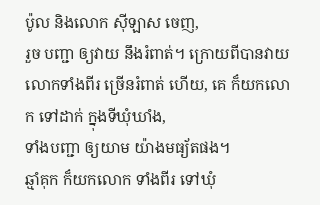ប៉ូល និងលោក ស៊ីឡាស ចេញ,
រួច បញ្ជា ឲ្យវាយ នឹងរំពាត់។ ក្រោយពីបានវាយ លោកទាំងពីរ ច្រើនរំពាត់ ហើយ, គេ ក៏យកលោក ទៅដាក់ ក្នុងទីឃុំឃាំង,
ទាំងបញ្ជា ឲ្យយាម យ៉ាងមធ្យ័តផង។
ឆ្មាំគុក ក៏យកលោក ទាំងពីរ ទៅឃុំ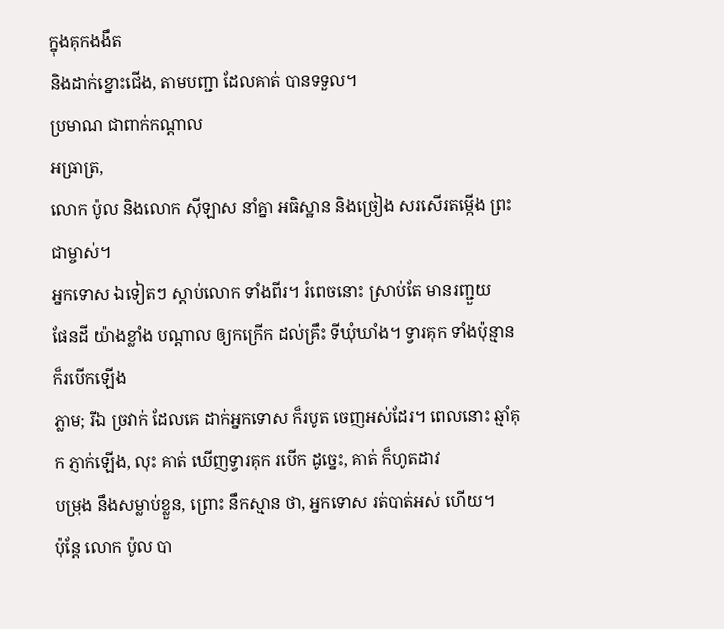ក្នុងគុកងងឹត
និងដាក់ខ្នោះជើង, តាមបញ្ជា ដែលគាត់ បានទទួល។
ប្រមាណ ជាពាក់កណ្ដាល
អធ្រាត្រ,
លោក ប៉ូល និងលោក ស៊ីឡាស នាំគ្នា អធិស្ឋាន និងច្រៀង សរសើរតម្កើង ព្រះជាម្ចាស់។
អ្នកទោស ឯទៀតៗ ស្ដាប់លោក ទាំងពីរ។ រំពេចនោះ ស្រាប់តែ មានរញ្ជួយ
ផែនដី យ៉ាងខ្លាំង បណ្ដាល ឲ្យកក្រើក ដល់គ្រឹះ ទីឃុំឃាំង។ ទ្វារគុក ទាំងប៉ុន្មាន ក៏របើកឡើង
ភ្លាម; រីឯ ច្រវាក់ ដែលគេ ដាក់អ្នកទោស ក៏របូត ចេញអស់ដែរ។ ពេលនោះ ឆ្មាំគុក ភ្ញាក់ឡើង, លុះ គាត់ ឃើញទ្វារគុក របើក ដូច្នេះ, គាត់ ក៏ហូតដាវ
បម្រុង នឹងសម្លាប់ខ្លួន, ព្រោះ នឹកស្មាន ថា, អ្នកទោស រត់បាត់អស់ ហើយ។
ប៉ុន្តែ លោក ប៉ូល បា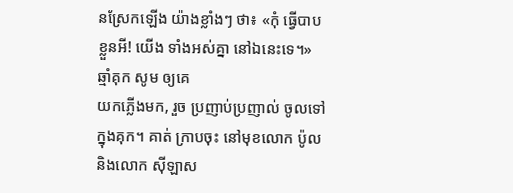នស្រែកឡើង យ៉ាងខ្លាំងៗ ថា៖ «កុំ ធ្វើបាប ខ្លួនអី! យើង ទាំងអស់គ្នា នៅឯនេះទេ។»
ឆ្មាំគុក សូម ឲ្យគេ
យកភ្លើងមក, រួច ប្រញាប់ប្រញាល់ ចូលទៅ ក្នុងគុក។ គាត់ ក្រាបចុះ នៅមុខលោក ប៉ូល និងលោក ស៊ីឡាស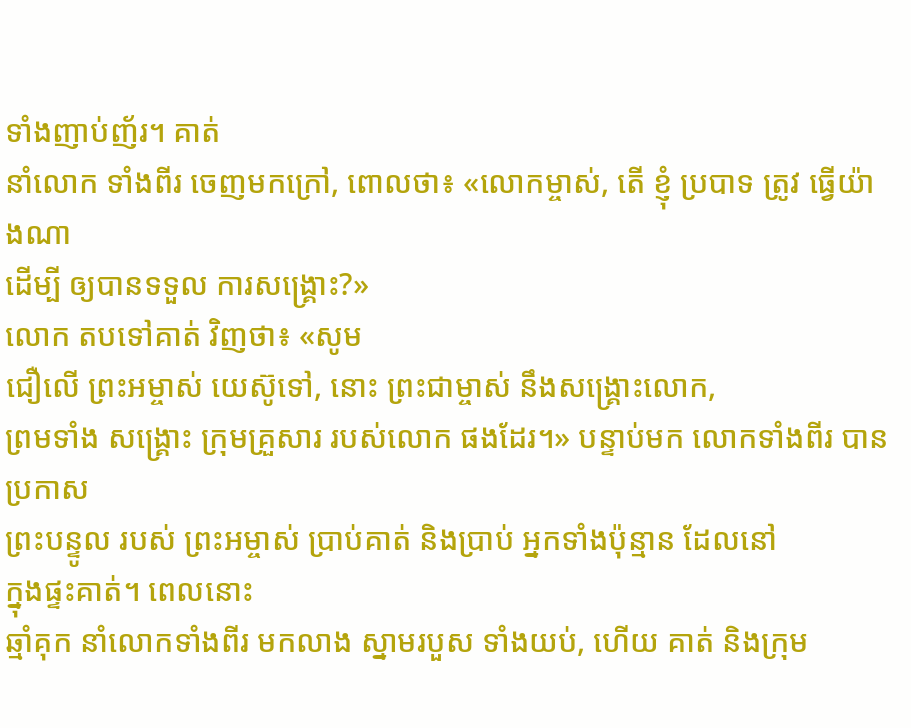ទាំងញាប់ញ័រ។ គាត់
នាំលោក ទាំងពីរ ចេញមកក្រៅ, ពោលថា៖ «លោកម្ចាស់, តើ ខ្ញុំ ប្របាទ ត្រូវ ធ្វើយ៉ាងណា
ដើម្បី ឲ្យបានទទួល ការសង្គ្រោះ?»
លោក តបទៅគាត់ វិញថា៖ «សូម
ជឿលើ ព្រះអម្ចាស់ យេស៊ូទៅ, នោះ ព្រះជាម្ចាស់ នឹងសង្គ្រោះលោក,
ព្រមទាំង សង្គ្រោះ ក្រុមគ្រួសារ របស់លោក ផងដែរ។» បន្ទាប់មក លោកទាំងពីរ បានប្រកាស
ព្រះបន្ទូល របស់ ព្រះអម្ចាស់ ប្រាប់គាត់ និងប្រាប់ អ្នកទាំងប៉ុន្មាន ដែលនៅ
ក្នុងផ្ទះគាត់។ ពេលនោះ
ឆ្មាំគុក នាំលោកទាំងពីរ មកលាង ស្នាមរបួស ទាំងយប់, ហើយ គាត់ និងក្រុម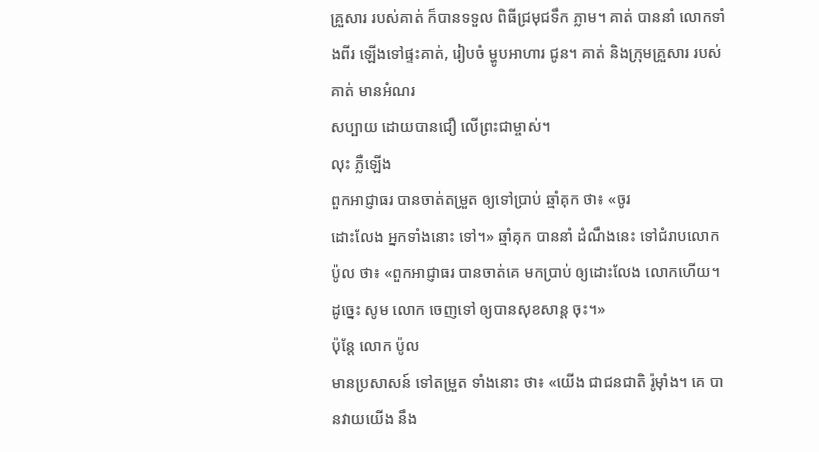គ្រួសារ របស់គាត់ ក៏បានទទួល ពិធីជ្រមុជទឹក ភ្លាម។ គាត់ បាននាំ លោកទាំងពីរ ឡើងទៅផ្ទះគាត់, រៀបចំ ម្ហូបអាហារ ជូន។ គាត់ និងក្រុមគ្រួសារ របស់គាត់ មានអំណរ
សប្បាយ ដោយបានជឿ លើព្រះជាម្ចាស់។
លុះ ភ្លឺឡើង
ពួកអាជ្ញាធរ បានចាត់តម្រួត ឲ្យទៅប្រាប់ ឆ្មាំគុក ថា៖ «ចូរ
ដោះលែង អ្នកទាំងនោះ ទៅ។» ឆ្មាំគុក បាននាំ ដំណឹងនេះ ទៅជំរាបលោក ប៉ូល ថា៖ «ពួកអាជ្ញាធរ បានចាត់គេ មកប្រាប់ ឲ្យដោះលែង លោកហើយ។ ដូច្នេះ សូម លោក ចេញទៅ ឲ្យបានសុខសាន្ត ចុះ។»
ប៉ុន្តែ លោក ប៉ូល
មានប្រសាសន៍ ទៅតម្រួត ទាំងនោះ ថា៖ «យើង ជាជនជាតិ រ៉ូម៉ាំង។ គេ បានវាយយើង នឹង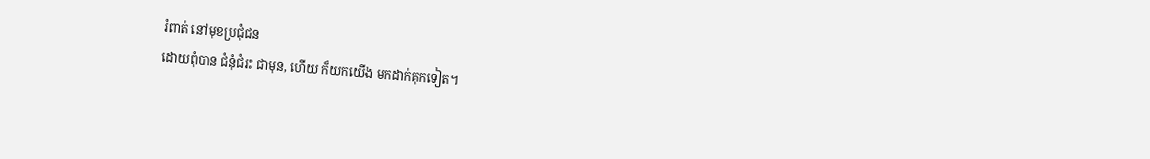រំពាត់ នៅមុខប្រជុំជន
ដោយពុំបាន ជំនុំជំរះ ជាមុន, ហើយ ក៏យកយើង មកដាក់គុកទៀត។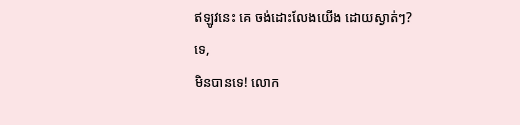ឥឡូវនេះ គេ ចង់ដោះលែងយើង ដោយស្ងាត់ៗ?
ទេ,
មិនបានទេ! លោក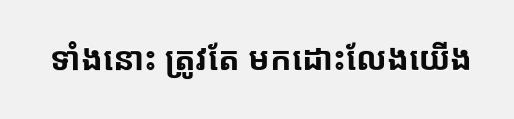ទាំងនោះ ត្រូវតែ មកដោះលែងយើង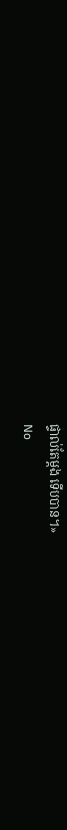ផ្ទាល់តែម្ដង ទើបបាន។»
No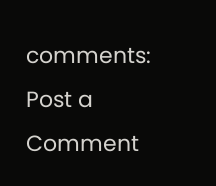comments:
Post a Comment